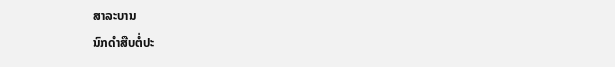ສາລະບານ
ນົກດຳສືບຕໍ່ປະ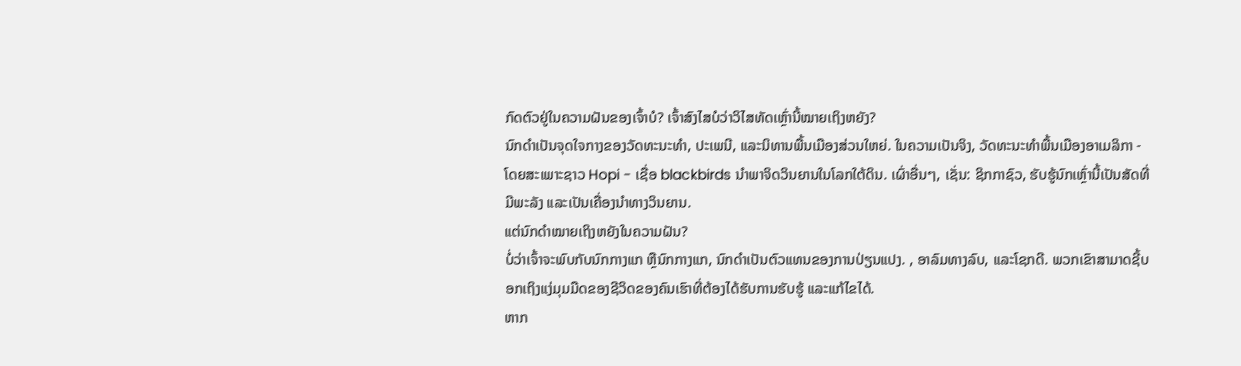ກົດຕົວຢູ່ໃນຄວາມຝັນຂອງເຈົ້າບໍ? ເຈົ້າສົງໄສບໍວ່າວິໄສທັດເຫຼົ່ານີ້ໝາຍເຖິງຫຍັງ?
ນົກດຳເປັນຈຸດໃຈກາງຂອງວັດທະນະທຳ, ປະເພນີ, ແລະນິທານພື້ນເມືອງສ່ວນໃຫຍ່. ໃນຄວາມເປັນຈິງ, ວັດທະນະທໍາພື້ນເມືອງອາເມລິກາ - ໂດຍສະເພາະຊາວ Hopi - ເຊື່ອ blackbirds ນໍາພາຈິດວິນຍານໃນໂລກໃຕ້ດິນ. ເຜົ່າອື່ນໆ, ເຊັ່ນ: ຊິກກາຊົວ, ຮັບຮູ້ນົກເຫຼົ່ານີ້ເປັນສັດທີ່ມີພະລັງ ແລະເປັນເຄື່ອງນຳທາງວິນຍານ.
ແຕ່ນົກດຳໝາຍເຖິງຫຍັງໃນຄວາມຝັນ?
ບໍ່ວ່າເຈົ້າຈະພົບກັບນົກກາງແກ ຫຼືນົກກາງແກ, ນົກດຳເປັນຕົວແທນຂອງການປ່ຽນແປງ. , ອາລົມທາງລົບ, ແລະໂຊກດີ. ພວກເຂົາສາມາດຊີ້ບອກເຖິງແງ່ມຸມມືດຂອງຊີວິດຂອງຄົນເຮົາທີ່ຕ້ອງໄດ້ຮັບການຮັບຮູ້ ແລະແກ້ໄຂໄດ້.
ຫາກ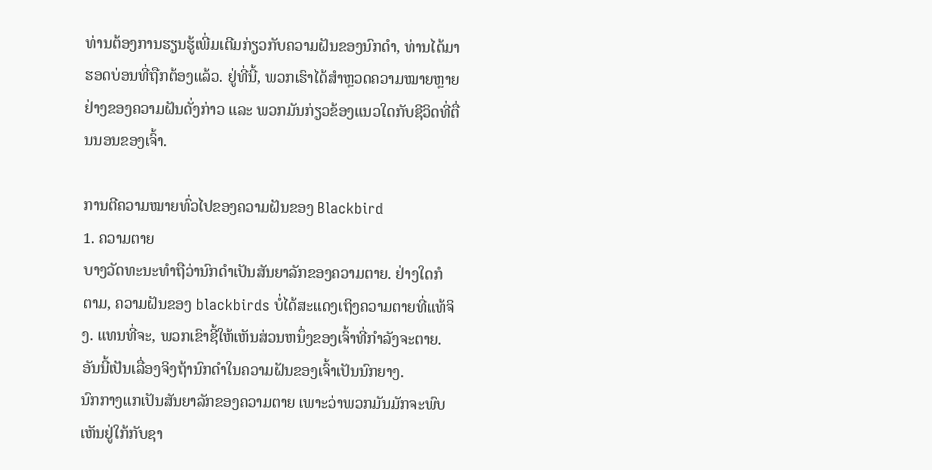ທ່ານຕ້ອງການຮຽນຮູ້ເພີ່ມເຕີມກ່ຽວກັບຄວາມຝັນຂອງນົກດຳ, ທ່ານໄດ້ມາຮອດບ່ອນທີ່ຖືກຕ້ອງແລ້ວ. ຢູ່ທີ່ນີ້, ພວກເຮົາໄດ້ສຳຫຼວດຄວາມໝາຍຫຼາຍຢ່າງຂອງຄວາມຝັນດັ່ງກ່າວ ແລະ ພວກມັນກ່ຽວຂ້ອງແນວໃດກັບຊີວິດທີ່ຕື່ນນອນຂອງເຈົ້າ.

ການຕີຄວາມໝາຍທົ່ວໄປຂອງຄວາມຝັນຂອງ Blackbird
1. ຄວາມຕາຍ
ບາງວັດທະນະທຳຖືວ່ານົກດຳເປັນສັນຍາລັກຂອງຄວາມຕາຍ. ຢ່າງໃດກໍຕາມ, ຄວາມຝັນຂອງ blackbirds ບໍ່ໄດ້ສະແດງເຖິງຄວາມຕາຍທີ່ແທ້ຈິງ. ແທນທີ່ຈະ, ພວກເຂົາຊີ້ໃຫ້ເຫັນສ່ວນຫນຶ່ງຂອງເຈົ້າທີ່ກໍາລັງຈະຕາຍ. ອັນນີ້ເປັນເລື່ອງຈິງຖ້ານົກດຳໃນຄວາມຝັນຂອງເຈົ້າເປັນນົກຍາງ.
ນົກກາງແກເປັນສັນຍາລັກຂອງຄວາມຕາຍ ເພາະວ່າພວກມັນມັກຈະພົບເຫັນຢູ່ໃກ້ກັບຊາ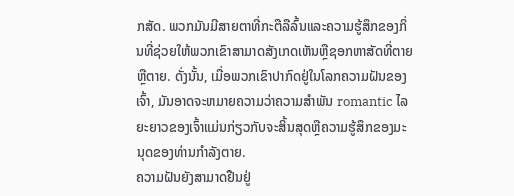ກສັດ. ພວກມັນມີສາຍຕາທີ່ກະຕືລືລົ້ນແລະຄວາມຮູ້ສຶກຂອງກິ່ນທີ່ຊ່ວຍໃຫ້ພວກເຂົາສາມາດສັງເກດເຫັນຫຼືຊອກຫາສັດທີ່ຕາຍຫຼືຕາຍ. ດັ່ງນັ້ນ, ເມື່ອພວກເຂົາປາກົດຢູ່ໃນໂລກຄວາມຝັນຂອງເຈົ້າ, ມັນອາດຈະຫມາຍຄວາມວ່າຄວາມສໍາພັນ romantic ໄລຍະຍາວຂອງເຈົ້າແມ່ນກ່ຽວກັບຈະສິ້ນສຸດຫຼືຄວາມຮູ້ສຶກຂອງມະນຸດຂອງທ່ານກໍາລັງຕາຍ.
ຄວາມຝັນຍັງສາມາດຢືນຢູ່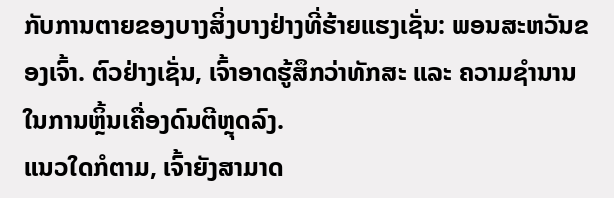ກັບການຕາຍຂອງບາງສິ່ງບາງຢ່າງທີ່ຮ້າຍແຮງເຊັ່ນ: ພອນສະຫວັນຂອງເຈົ້າ. ຕົວຢ່າງເຊັ່ນ, ເຈົ້າອາດຮູ້ສຶກວ່າທັກສະ ແລະ ຄວາມຊຳນານໃນການຫຼິ້ນເຄື່ອງດົນຕີຫຼຸດລົງ.
ແນວໃດກໍຕາມ, ເຈົ້າຍັງສາມາດ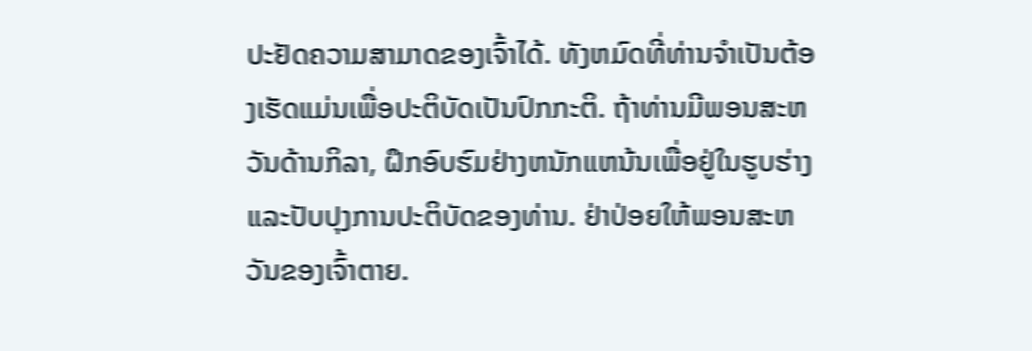ປະຢັດຄວາມສາມາດຂອງເຈົ້າໄດ້. ທັງຫມົດທີ່ທ່ານຈໍາເປັນຕ້ອງເຮັດແມ່ນເພື່ອປະຕິບັດເປັນປົກກະຕິ. ຖ້າທ່ານມີພອນສະຫວັນດ້ານກິລາ, ຝຶກອົບຮົມຢ່າງຫນັກແຫນ້ນເພື່ອຢູ່ໃນຮູບຮ່າງແລະປັບປຸງການປະຕິບັດຂອງທ່ານ. ຢ່າປ່ອຍໃຫ້ພອນສະຫວັນຂອງເຈົ້າຕາຍ.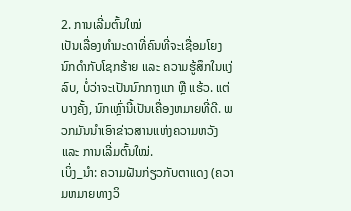2. ການເລີ່ມຕົ້ນໃໝ່
ເປັນເລື່ອງທຳມະດາທີ່ຄົນທີ່ຈະເຊື່ອມໂຍງນົກດຳກັບໂຊກຮ້າຍ ແລະ ຄວາມຮູ້ສຶກໃນແງ່ລົບ, ບໍ່ວ່າຈະເປັນນົກກາງແກ ຫຼື ແຮ້ວ. ແຕ່ບາງຄັ້ງ, ນົກເຫຼົ່ານີ້ເປັນເຄື່ອງຫມາຍທີ່ດີ. ພວກມັນນຳເອົາຂ່າວສານແຫ່ງຄວາມຫວັງ ແລະ ການເລີ່ມຕົ້ນໃໝ່.
ເບິ່ງ_ນຳ: ຄວາມຝັນກ່ຽວກັບຕາແດງ (ຄວາມຫມາຍທາງວິ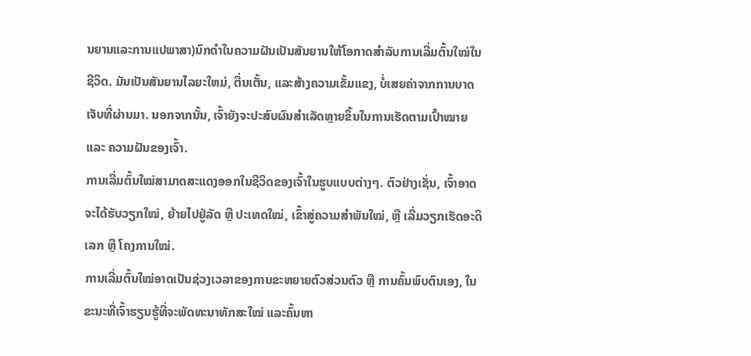ນຍານແລະການແປພາສາ)ນົກດຳໃນຄວາມຝັນເປັນສັນຍານໃຫ້ໂອກາດສຳລັບການເລີ່ມຕົ້ນໃໝ່ໃນຊີວິດ. ມັນເປັນສັນຍານໄລຍະໃຫມ່, ຕື່ນເຕັ້ນ, ແລະສ້າງຄວາມເຂັ້ມແຂງ, ບໍ່ເສຍຄ່າຈາກການບາດເຈັບທີ່ຜ່ານມາ. ນອກຈາກນັ້ນ, ເຈົ້າຍັງຈະປະສົບຜົນສຳເລັດຫຼາຍຂຶ້ນໃນການເຮັດຕາມເປົ້າໝາຍ ແລະ ຄວາມຝັນຂອງເຈົ້າ.
ການເລີ່ມຕົ້ນໃໝ່ສາມາດສະແດງອອກໃນຊີວິດຂອງເຈົ້າໃນຮູບແບບຕ່າງໆ. ຕົວຢ່າງເຊັ່ນ, ເຈົ້າອາດຈະໄດ້ຮັບວຽກໃໝ່, ຍ້າຍໄປຢູ່ລັດ ຫຼື ປະເທດໃໝ່, ເຂົ້າສູ່ຄວາມສຳພັນໃໝ່, ຫຼື ເລີ່ມວຽກເຮັດອະດິເລກ ຫຼື ໂຄງການໃໝ່.
ການເລີ່ມຕົ້ນໃໝ່ອາດເປັນຊ່ວງເວລາຂອງການຂະຫຍາຍຕົວສ່ວນຕົວ ຫຼື ການຄົ້ນພົບຕົນເອງ, ໃນຂະນະທີ່ເຈົ້າຮຽນຮູ້ທີ່ຈະພັດທະນາທັກສະໃໝ່ ແລະຄົ້ນຫາ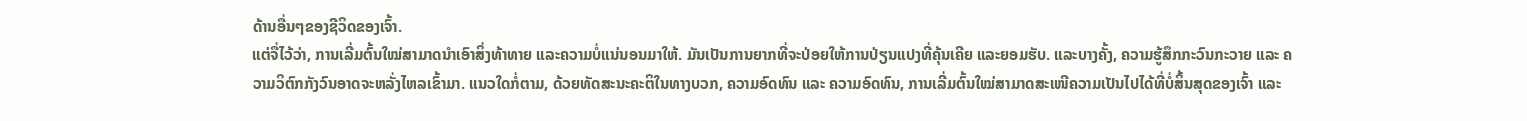ດ້ານອື່ນໆຂອງຊີວິດຂອງເຈົ້າ.
ແຕ່ຈື່ໄວ້ວ່າ, ການເລີ່ມຕົ້ນໃໝ່ສາມາດນໍາເອົາສິ່ງທ້າທາຍ ແລະຄວາມບໍ່ແນ່ນອນມາໃຫ້. ມັນເປັນການຍາກທີ່ຈະປ່ອຍໃຫ້ການປ່ຽນແປງທີ່ຄຸ້ນເຄີຍ ແລະຍອມຮັບ. ແລະບາງຄັ້ງ, ຄວາມຮູ້ສຶກກະວົນກະວາຍ ແລະ ຄວາມວິຕົກກັງວົນອາດຈະຫລັ່ງໄຫລເຂົ້າມາ. ແນວໃດກໍ່ຕາມ, ດ້ວຍທັດສະນະຄະຕິໃນທາງບວກ, ຄວາມອົດທົນ ແລະ ຄວາມອົດທົນ, ການເລີ່ມຕົ້ນໃໝ່ສາມາດສະເໜີຄວາມເປັນໄປໄດ້ທີ່ບໍ່ສິ້ນສຸດຂອງເຈົ້າ ແລະ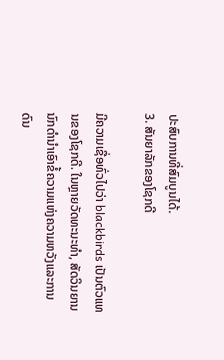ປະສົບການທີ່ສົມບູນໄດ້.
3. ສັນຍາລັກຂອງໂຊກດີ

ມີຄວາມເຊື່ອທົ່ວໄປວ່າ blackbirds ເປັນຕົວແທນຂອງໂຊກດີ. ໃນຫຼາຍວັດທະນະທໍາ, ສັດວິນຍານນົກດໍານໍາເອົາຂໍ້ຄວາມແຫ່ງຄວາມຫວັງແລະການດົນ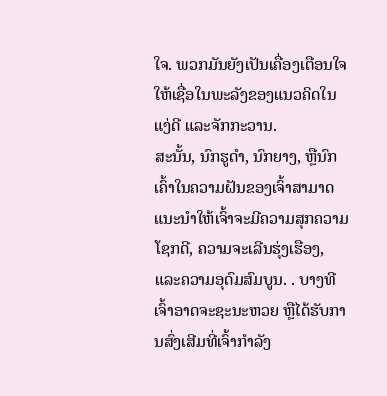ໃຈ. ພວກມັນຍັງເປັນເຄື່ອງເຕືອນໃຈໃຫ້ເຊື່ອໃນພະລັງຂອງແນວຄິດໃນແງ່ດີ ແລະຈັກກະວານ.
ສະນັ້ນ, ນົກຮູດຳ, ນົກຍາງ, ຫຼືນົກເຄົ້າໃນຄວາມຝັນຂອງເຈົ້າສາມາດແນະນຳໃຫ້ເຈົ້າຈະມີຄວາມສຸກຄວາມໂຊກດີ, ຄວາມຈະເລີນຮຸ່ງເຮືອງ, ແລະຄວາມອຸດົມສົມບູນ. . ບາງທີເຈົ້າອາດຈະຊະນະຫວຍ ຫຼືໄດ້ຮັບການສົ່ງເສີມທີ່ເຈົ້າກຳລັງ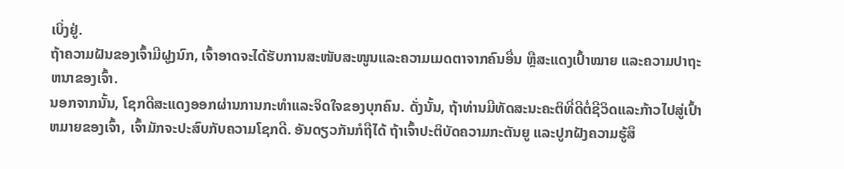ເບິ່ງຢູ່.
ຖ້າຄວາມຝັນຂອງເຈົ້າມີຝູງນົກ, ເຈົ້າອາດຈະໄດ້ຮັບການສະໜັບສະໜູນແລະຄວາມເມດຕາຈາກຄົນອື່ນ ຫຼືສະແດງເປົ້າໝາຍ ແລະຄວາມປາຖະຫນາຂອງເຈົ້າ.
ນອກຈາກນັ້ນ, ໂຊກດີສະແດງອອກຜ່ານການກະທໍາແລະຈິດໃຈຂອງບຸກຄົນ. ດັ່ງນັ້ນ, ຖ້າທ່ານມີທັດສະນະຄະຕິທີ່ດີຕໍ່ຊີວິດແລະກ້າວໄປສູ່ເປົ້າຫມາຍຂອງເຈົ້າ, ເຈົ້າມັກຈະປະສົບກັບຄວາມໂຊກດີ. ອັນດຽວກັນກໍຖືໄດ້ ຖ້າເຈົ້າປະຕິບັດຄວາມກະຕັນຍູ ແລະປູກຝັງຄວາມຮູ້ສຶ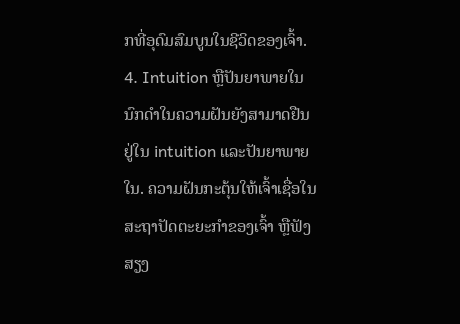ກທີ່ອຸດົມສົມບູນໃນຊີວິດຂອງເຈົ້າ.
4. Intuition ຫຼືປັນຍາພາຍໃນ
ນົກດໍາໃນຄວາມຝັນຍັງສາມາດຢືນຢູ່ໃນ intuition ແລະປັນຍາພາຍໃນ. ຄວາມຝັນກະຕຸ້ນໃຫ້ເຈົ້າເຊື່ອໃນສະຖາປັດຕະຍະກຳຂອງເຈົ້າ ຫຼືຟັງສຽງ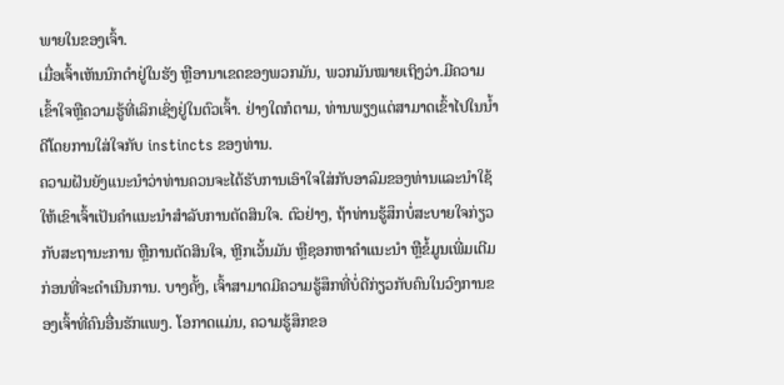ພາຍໃນຂອງເຈົ້າ.
ເມື່ອເຈົ້າເຫັນນົກດຳຢູ່ໃນຮັງ ຫຼືອານາເຂດຂອງພວກມັນ, ພວກມັນໝາຍເຖິງວ່າ.ມີຄວາມເຂົ້າໃຈຫຼືຄວາມຮູ້ທີ່ເລິກເຊິ່ງຢູ່ໃນຕົວເຈົ້າ. ຢ່າງໃດກໍຕາມ, ທ່ານພຽງແຕ່ສາມາດເຂົ້າໄປໃນນ້ຳດີໂດຍການໃສ່ໃຈກັບ instincts ຂອງທ່ານ.
ຄວາມຝັນຍັງແນະນໍາວ່າທ່ານຄວນຈະໄດ້ຮັບການເອົາໃຈໃສ່ກັບອາລົມຂອງທ່ານແລະນໍາໃຊ້ໃຫ້ເຂົາເຈົ້າເປັນຄໍາແນະນໍາສໍາລັບການຕັດສິນໃຈ. ຕົວຢ່າງ, ຖ້າທ່ານຮູ້ສຶກບໍ່ສະບາຍໃຈກ່ຽວກັບສະຖານະການ ຫຼືການຕັດສິນໃຈ, ຫຼີກເວັ້ນມັນ ຫຼືຊອກຫາຄໍາແນະນໍາ ຫຼືຂໍ້ມູນເພີ່ມເຕີມກ່ອນທີ່ຈະດໍາເນີນການ. ບາງຄັ້ງ, ເຈົ້າສາມາດມີຄວາມຮູ້ສຶກທີ່ບໍ່ດີກ່ຽວກັບຄົນໃນວົງການຂອງເຈົ້າທີ່ຄົນອື່ນຮັກແພງ. ໂອກາດແມ່ນ, ຄວາມຮູ້ສຶກຂອ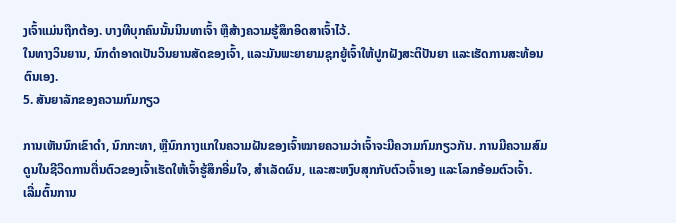ງເຈົ້າແມ່ນຖືກຕ້ອງ. ບາງທີບຸກຄົນນັ້ນນິນທາເຈົ້າ ຫຼືສ້າງຄວາມຮູ້ສຶກອິດສາເຈົ້າໄວ້.
ໃນທາງວິນຍານ, ນົກດຳອາດເປັນວິນຍານສັດຂອງເຈົ້າ, ແລະມັນພະຍາຍາມຊຸກຍູ້ເຈົ້າໃຫ້ປູກຝັງສະຕິປັນຍາ ແລະເຮັດການສະທ້ອນຕົນເອງ.
5. ສັນຍາລັກຂອງຄວາມກົມກຽວ

ການເຫັນນົກເຂົາດຳ, ນົກກະທາ, ຫຼືນົກກາງແກໃນຄວາມຝັນຂອງເຈົ້າໝາຍຄວາມວ່າເຈົ້າຈະມີຄວາມກົມກຽວກັນ. ການມີຄວາມສົມດູນໃນຊີວິດການຕື່ນຕົວຂອງເຈົ້າເຮັດໃຫ້ເຈົ້າຮູ້ສຶກອີ່ມໃຈ, ສຳເລັດຜົນ, ແລະສະຫງົບສຸກກັບຕົວເຈົ້າເອງ ແລະໂລກອ້ອມຕົວເຈົ້າ.
ເລີ່ມຕົ້ນການ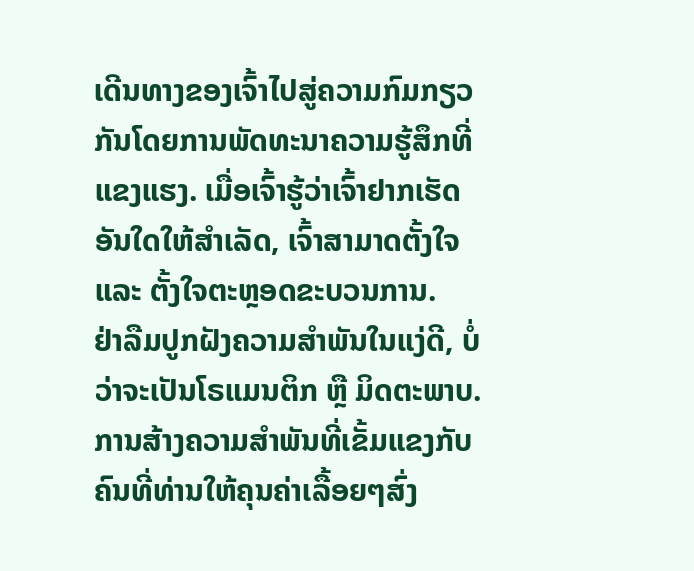ເດີນທາງຂອງເຈົ້າໄປສູ່ຄວາມກົມກຽວກັນໂດຍການພັດທະນາຄວາມຮູ້ສຶກທີ່ແຂງແຮງ. ເມື່ອເຈົ້າຮູ້ວ່າເຈົ້າຢາກເຮັດອັນໃດໃຫ້ສຳເລັດ, ເຈົ້າສາມາດຕັ້ງໃຈ ແລະ ຕັ້ງໃຈຕະຫຼອດຂະບວນການ.
ຢ່າລືມປູກຝັງຄວາມສຳພັນໃນແງ່ດີ, ບໍ່ວ່າຈະເປັນໂຣແມນຕິກ ຫຼື ມິດຕະພາບ. ການສ້າງຄວາມສໍາພັນທີ່ເຂັ້ມແຂງກັບຄົນທີ່ທ່ານໃຫ້ຄຸນຄ່າເລື້ອຍໆສົ່ງ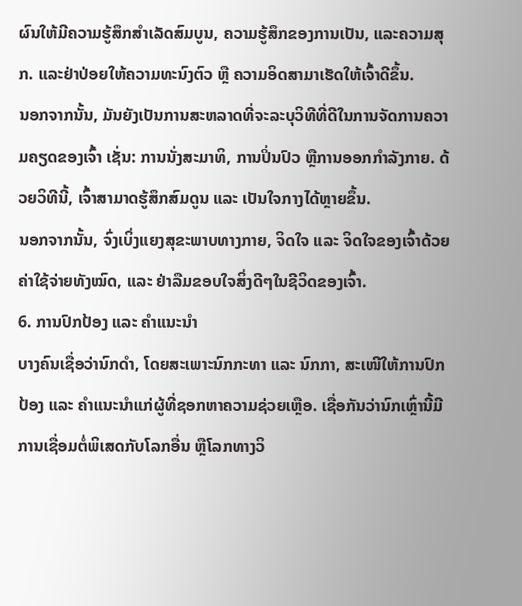ຜົນໃຫ້ມີຄວາມຮູ້ສຶກສໍາເລັດສົມບູນ, ຄວາມຮູ້ສຶກຂອງການເປັນ, ແລະຄວາມສຸກ. ແລະຢ່າປ່ອຍໃຫ້ຄວາມທະນົງຕົວ ຫຼື ຄວາມອິດສາມາເຮັດໃຫ້ເຈົ້າດີຂຶ້ນ.
ນອກຈາກນັ້ນ, ມັນຍັງເປັນການສະຫລາດທີ່ຈະລະບຸວິທີທີ່ດີໃນການຈັດການຄວາມຄຽດຂອງເຈົ້າ ເຊັ່ນ: ການນັ່ງສະມາທິ, ການປິ່ນປົວ ຫຼືການອອກກຳລັງກາຍ. ດ້ວຍວິທີນີ້, ເຈົ້າສາມາດຮູ້ສຶກສົມດູນ ແລະ ເປັນໃຈກາງໄດ້ຫຼາຍຂຶ້ນ.
ນອກຈາກນັ້ນ, ຈົ່ງເບິ່ງແຍງສຸຂະພາບທາງກາຍ, ຈິດໃຈ ແລະ ຈິດໃຈຂອງເຈົ້າດ້ວຍຄ່າໃຊ້ຈ່າຍທັງໝົດ, ແລະ ຢ່າລືມຂອບໃຈສິ່ງດີໆໃນຊີວິດຂອງເຈົ້າ.
6. ການປົກປ້ອງ ແລະ ຄຳແນະນຳ
ບາງຄົນເຊື່ອວ່ານົກດຳ, ໂດຍສະເພາະນົກກະທາ ແລະ ນົກກາ, ສະເໜີໃຫ້ການປົກປ້ອງ ແລະ ຄຳແນະນຳແກ່ຜູ້ທີ່ຊອກຫາຄວາມຊ່ວຍເຫຼືອ. ເຊື່ອກັນວ່ານົກເຫຼົ່ານີ້ມີການເຊື່ອມຕໍ່ພິເສດກັບໂລກອື່ນ ຫຼືໂລກທາງວິ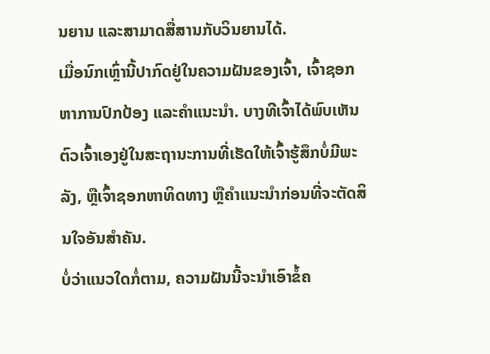ນຍານ ແລະສາມາດສື່ສານກັບວິນຍານໄດ້.
ເມື່ອນົກເຫຼົ່ານີ້ປາກົດຢູ່ໃນຄວາມຝັນຂອງເຈົ້າ, ເຈົ້າຊອກຫາການປົກປ້ອງ ແລະຄຳແນະນຳ. ບາງທີເຈົ້າໄດ້ພົບເຫັນຕົວເຈົ້າເອງຢູ່ໃນສະຖານະການທີ່ເຮັດໃຫ້ເຈົ້າຮູ້ສຶກບໍ່ມີພະລັງ, ຫຼືເຈົ້າຊອກຫາທິດທາງ ຫຼືຄຳແນະນຳກ່ອນທີ່ຈະຕັດສິນໃຈອັນສຳຄັນ.
ບໍ່ວ່າແນວໃດກໍ່ຕາມ, ຄວາມຝັນນີ້ຈະນຳເອົາຂໍ້ຄ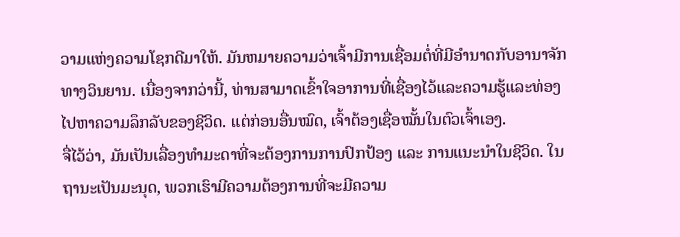ວາມແຫ່ງຄວາມໂຊກດີມາໃຫ້. ມັນຫມາຍຄວາມວ່າເຈົ້າມີການເຊື່ອມຕໍ່ທີ່ມີອໍານາດກັບອານາຈັກທາງວິນຍານ. ເນື່ອງຈາກວ່ານີ້, ທ່ານສາມາດເຂົ້າໃຈອາການທີ່ເຊື່ອງໄວ້ແລະຄວາມຮູ້ແລະທ່ອງໄປຫາຄວາມລຶກລັບຂອງຊີວິດ. ແຕ່ກ່ອນອື່ນໝົດ, ເຈົ້າຕ້ອງເຊື່ອໝັ້ນໃນຕົວເຈົ້າເອງ.
ຈື່ໄວ້ວ່າ, ມັນເປັນເລື່ອງທຳມະດາທີ່ຈະຕ້ອງການການປົກປ້ອງ ແລະ ການແນະນຳໃນຊີວິດ. ໃນຖານະເປັນມະນຸດ, ພວກເຮົາມີຄວາມຕ້ອງການທີ່ຈະມີຄວາມ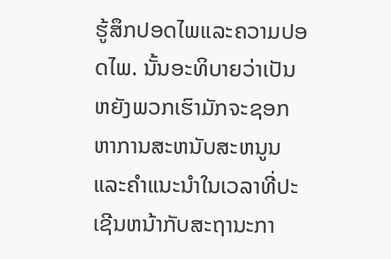ຮູ້ສຶກປອດໄພແລະຄວາມປອດໄພ. ນັ້ນອະທິບາຍວ່າເປັນຫຍັງພວກເຮົາມັກຈະຊອກຫາການສະຫນັບສະຫນູນແລະຄໍາແນະນໍາໃນເວລາທີ່ປະເຊີນຫນ້າກັບສະຖານະກາ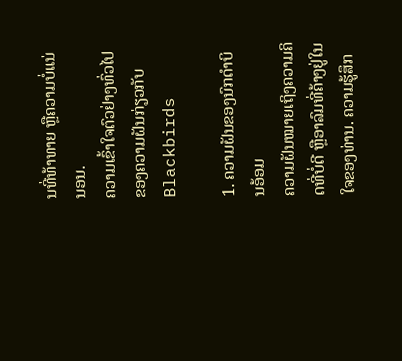ນທີ່ທ້າທາຍ ຫຼືຄວາມບໍ່ແນ່ນອນ.
ຄວາມເຂົ້າໃຈຕົວຢ່າງທົ່ວໄປຂອງຄວາມຝັນກ່ຽວກັບ Blackbirds

1. ຄວາມຝັນຂອງນົກດຳບິນອ້ອມ
ຄວາມຝັນໝາຍເຖິງຄວາມຄິດທີ່ບໍ່ດີ ຫຼືອາລົມທີ່ຄ້າງຢູ່ໃນໃຈຂອງທ່ານ. ຄວາມຮູ້ສຶກ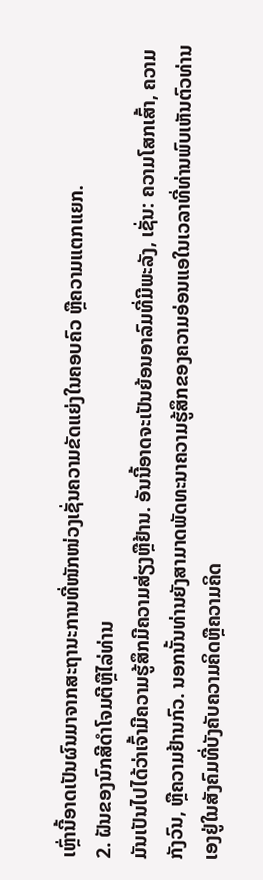ເຫຼົ່ານີ້ອາດເປັນຜົນມາຈາກສະຖານະການທີ່ໜັກໜ່ວງເຊັ່ນຄວາມຂັດແຍ່ງໃນຄອບຄົວ ຫຼືຄວາມແຕກແຍກ.
2. ຝັນຂອງນົກສີດໍາໂຈມຕີຫຼືໄລ່ທ່ານ
ມັນເປັນໄປໄດ້ວ່າເຈົ້າມີຄວາມຮູ້ສຶກມີຄວາມສ່ຽງຫຼືຢ້ານ. ອັນນີ້ອາດຈະເປັນຍ້ອນອາລົມທີ່ມີພະລັງ, ເຊັ່ນ: ຄວາມໂສກເສົ້າ, ຄວາມກັງວົນ, ຫຼືຄວາມຢ້ານກົວ. ນອກນັ້ນທ່ານຍັງສາມາດພັດທະນາຄວາມຮູ້ສຶກຂອງຄວາມອ່ອນແອໃນເວລາທີ່ທ່ານພົບເຫັນຕົວທ່ານເອງຢູ່ໃນສັງຄົມທີ່ບັງຄັບຄວາມຄິດຫຼືຄວາມຄິດ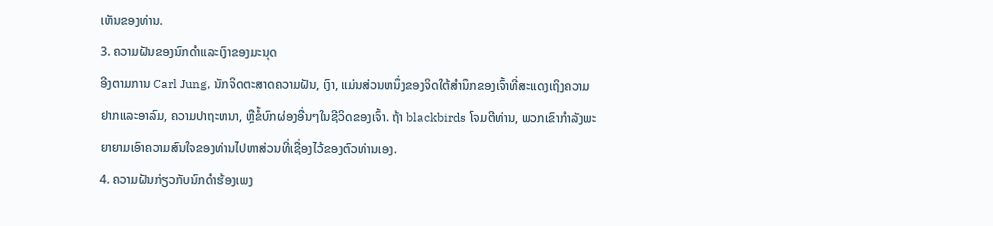ເຫັນຂອງທ່ານ.
3. ຄວາມຝັນຂອງນົກດໍາແລະເງົາຂອງມະນຸດ
ອີງຕາມການ Carl Jung, ນັກຈິດຕະສາດຄວາມຝັນ, ເງົາ, ແມ່ນສ່ວນຫນຶ່ງຂອງຈິດໃຕ້ສໍານຶກຂອງເຈົ້າທີ່ສະແດງເຖິງຄວາມຢາກແລະອາລົມ, ຄວາມປາຖະຫນາ, ຫຼືຂໍ້ບົກຜ່ອງອື່ນໆໃນຊີວິດຂອງເຈົ້າ. ຖ້າ blackbirds ໂຈມຕີທ່ານ, ພວກເຂົາກໍາລັງພະຍາຍາມເອົາຄວາມສົນໃຈຂອງທ່ານໄປຫາສ່ວນທີ່ເຊື່ອງໄວ້ຂອງຕົວທ່ານເອງ.
4. ຄວາມຝັນກ່ຽວກັບນົກດຳຮ້ອງເພງ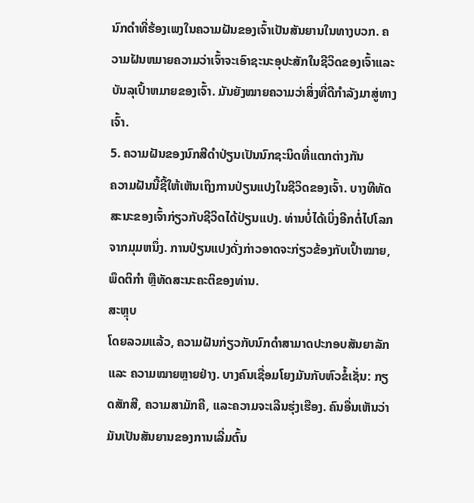ນົກດຳທີ່ຮ້ອງເພງໃນຄວາມຝັນຂອງເຈົ້າເປັນສັນຍານໃນທາງບວກ. ຄວາມຝັນຫມາຍຄວາມວ່າເຈົ້າຈະເອົາຊະນະອຸປະສັກໃນຊີວິດຂອງເຈົ້າແລະບັນລຸເປົ້າຫມາຍຂອງເຈົ້າ. ມັນຍັງໝາຍຄວາມວ່າສິ່ງທີ່ດີກຳລັງມາສູ່ທາງເຈົ້າ.
5. ຄວາມຝັນຂອງນົກສີດໍາປ່ຽນເປັນນົກຊະນິດທີ່ແຕກຕ່າງກັນ
ຄວາມຝັນນີ້ຊີ້ໃຫ້ເຫັນເຖິງການປ່ຽນແປງໃນຊີວິດຂອງເຈົ້າ. ບາງທີທັດສະນະຂອງເຈົ້າກ່ຽວກັບຊີວິດໄດ້ປ່ຽນແປງ. ທ່ານບໍ່ໄດ້ເບິ່ງອີກຕໍ່ໄປໂລກຈາກມຸມຫນຶ່ງ. ການປ່ຽນແປງດັ່ງກ່າວອາດຈະກ່ຽວຂ້ອງກັບເປົ້າໝາຍ, ພຶດຕິກຳ ຫຼືທັດສະນະຄະຕິຂອງທ່ານ.
ສະຫຼຸບ
ໂດຍລວມແລ້ວ, ຄວາມຝັນກ່ຽວກັບນົກດຳສາມາດປະກອບສັນຍາລັກ ແລະ ຄວາມໝາຍຫຼາຍຢ່າງ. ບາງຄົນເຊື່ອມໂຍງມັນກັບຫົວຂໍ້ເຊັ່ນ: ກຽດສັກສີ, ຄວາມສາມັກຄີ, ແລະຄວາມຈະເລີນຮຸ່ງເຮືອງ. ຄົນອື່ນເຫັນວ່າມັນເປັນສັນຍານຂອງການເລີ່ມຕົ້ນ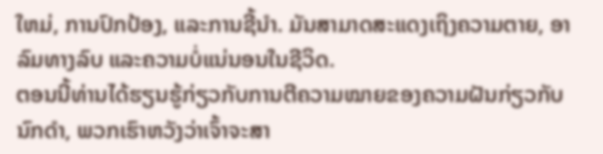ໃຫມ່, ການປົກປ້ອງ, ແລະການຊີ້ນໍາ. ມັນສາມາດສະແດງເຖິງຄວາມຕາຍ, ອາລົມທາງລົບ ແລະຄວາມບໍ່ແນ່ນອນໃນຊີວິດ.
ຕອນນີ້ທ່ານໄດ້ຮຽນຮູ້ກ່ຽວກັບການຕີຄວາມໝາຍຂອງຄວາມຝັນກ່ຽວກັບນົກດຳ, ພວກເຮົາຫວັງວ່າເຈົ້າຈະສາ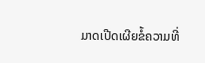ມາດເປີດເຜີຍຂໍ້ຄວາມທີ່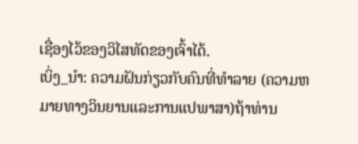ເຊື່ອງໄວ້ຂອງວິໄສທັດຂອງເຈົ້າໄດ້.
ເບິ່ງ_ນຳ: ຄວາມຝັນກ່ຽວກັບຄົນທີ່ທໍາລາຍ (ຄວາມຫມາຍທາງວິນຍານແລະການແປພາສາ)ຖ້າທ່ານ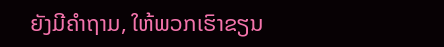ຍັງມີຄຳຖາມ, ໃຫ້ພວກເຮົາຂຽນ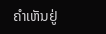ຄຳເຫັນຢູ່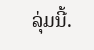ລຸ່ມນີ້.